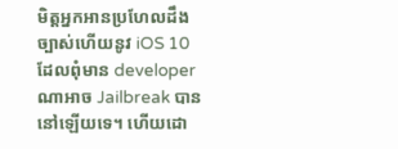មិត្តអ្នកអានប្រហែលដឹងច្បាស់ហើយនូវ iOS 10 ដែលពុំមាន developer ណាអាច Jailbreak បាននៅឡើយទេ។ ហើយដោ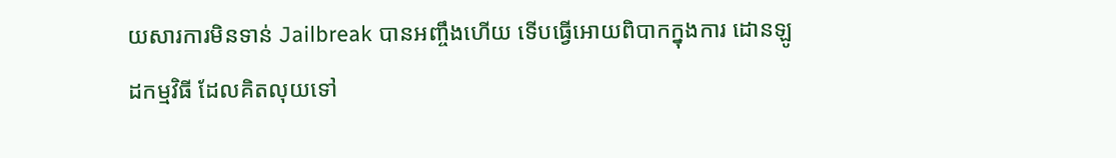យសារការមិនទាន់ Jailbreak បានអញ្ចឹងហើយ ទើបធ្វើអោយពិបាកក្នុងការ ដោនឡូដកម្មវិធី ដែលគិតលុយទៅ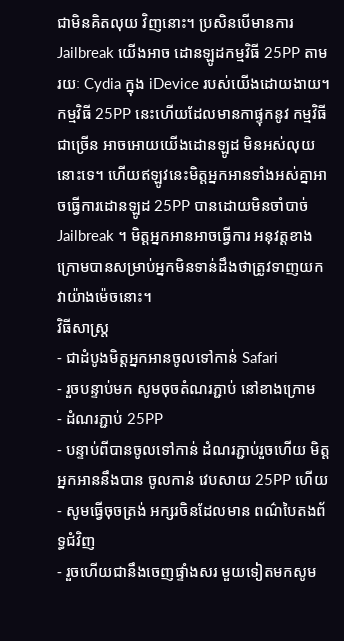ជាមិនគិតលុយ វិញនោះ។ ប្រសិនបើមានការ Jailbreak យើងអាច ដោនឡូដកម្មវិធី 25PP តាមរយៈ Cydia ក្នុង iDevice របស់យើងដោយងាយ។ កម្មវិធី 25PP នេះហើយដែលមានកាផ្ទុកនូវ កម្មវិធីជាច្រើន អាចអោយយើងដោនឡូដ មិនអស់លុយនោះទេ។ ហើយឥឡូវនេះមិត្តអ្នកអានទាំងអស់គ្នាអាចធ្វើការដោនឡូដ 25PP បានដោយមិនចាំបាច់ Jailbreak ។ មិត្តអ្នកអានអាចធ្វើការ អនុវត្តខាងក្រោមបានសម្រាប់អ្នកមិនទាន់ដឹងថាត្រូវទាញយកវាយ៉ាងម៉េចនោះ។
វិធីសាស្ត្រ
- ជាដំបូងមិត្តអ្នកអានចូលទៅកាន់ Safari
- រួចបន្ទាប់មក សូមចុចតំណរភ្ជាប់ នៅខាងក្រោម
- ដំណរភ្ជាប់ 25PP
- បន្ទាប់ពីបានចូលទៅកាន់ ដំណរភ្ជាប់រួចហើយ មិត្តអ្នកអាននឹងបាន ចូលកាន់ វេបសាយ 25PP ហើយ
- សូមធ្វើចុចត្រង់ អក្សរចិនដែលមាន ពណ៌បៃតងព័ទ្ធជំវិញ
- រួចហើយជានឹងចេញផ្ទាំងសរ មួយទៀតមកសូម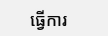ធ្វើការ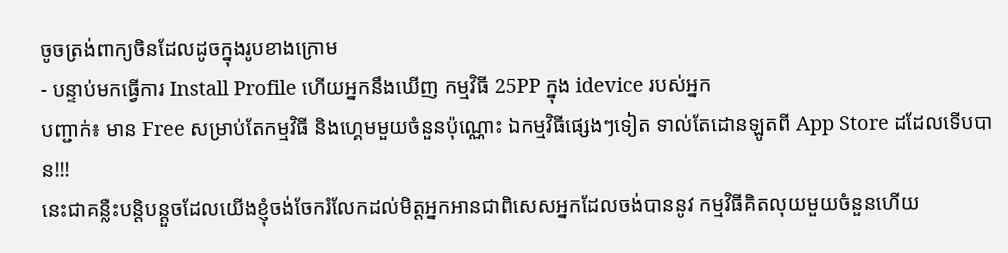ចូចត្រង់ពាក្យចិនដែលដូចក្នុងរូបខាងក្រោម
- បន្ទាប់មកធ្វើការ Install Profile ហើយអ្នកនឹងឃើញ កម្មវិធី 25PP ក្នុង idevice របស់អ្នក
បញ្ជាក់៖ មាន Free សម្រាប់តែកម្មវិធី និងហ្គេមមួយចំនួនប៉ុណ្ណោះ ឯកម្មវិធីផ្សេងៗទៀត ទាល់តែដោនឡូតពី App Store ដដែលទើបបាន!!!
នេះជាគន្លឺះបន្តិបន្តួចដែលយើងខ្ញុំចង់ចែករំលែកដល់មិត្តអ្នកអានជាពិសេសអ្នកដែលចង់បាននូវ កម្មវិធីគិតលុយមួយចំនួនហើយ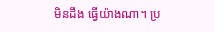មិនដឹង ធ្វើយ៉ាងណា។ ប្រ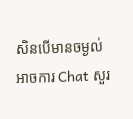សិនបើមានចម្ងល់ អាចការ Chat សួរ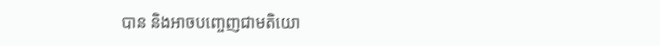បាន និងអាចបញ្ចេញជាមតិយោ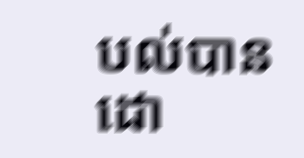បល់បាន ដោ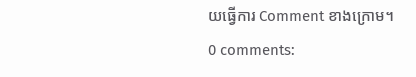យធ្វើការ Comment ខាងក្រោម។
0 comments: